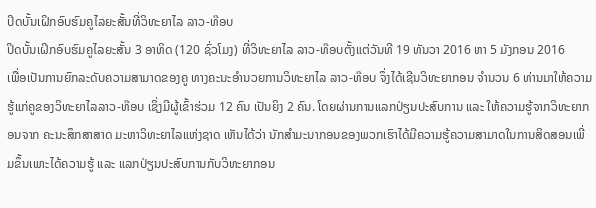ປິດບັ້ນເຝິກອົບຮົມຄູໄລຍະສັ້ນທີ່ວິທະຍາໄລ ລາວ-ທ໊ອບ
ປິດບັ້ນເຝິກອົບຮົມຄູໄລຍະສັ້ນ 3 ອາທິດ (120 ຊົ່ວໂມງ) ທີ່ວິທະຍາໄລ ລາວ-ທ໊ອບຕັ້ງແຕ່ວັນທີ 19 ທັນວາ 2016 ຫາ 5 ມັງກອນ 2016
ເພື່ອເປັນການຍົກລະດັບຄວາມສາມາດຂອງຄູ ທາງຄະນະອຳນວຍການວິທະຍາໄລ ລາວ-ທ໊ອບ ຈຶ່ງໄດ້ເຊີນວິທະຍາກອນ ຈຳນວນ 6 ທ່ານມາໃຫ້ຄວາມຮູ້ແກ່ຄູຂອງວິທະຍາໄລລາວ-ທ໊ອບ ເຊິ່ງມີຜູ້ເຂົ້າຮ່ວມ 12 ຄົນ ເປັນຍິງ 2 ຄົນ. ໂດຍຜ່ານການແລກປ່ຽນປະສົບການ ແລະ ໃຫ້ຄວາມຮູ້ຈາກວິທະຍາກອນຈາກ ຄະນະສຶກສາສາດ ມະຫາວິທະຍາໄລແຫ່ງຊາດ ເຫັນໄດ້ວ່າ ນັກສຳມະນາກອນຂອງພວກເຮົາໄດ້ມີຄວາມຮູ້ຄວາມສາມາດໃນການສິດສອນເພີ່ມຂຶ້ນເພາະໄດ້ຄວາມຮູ້ ແລະ ແລກປ່ຽນປະສົບການກັບວິທະຍາກອນ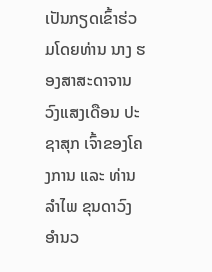ເປັນກຽດເຂົ້າຮ່ວມໂດຍທ່ານ ນາງ ຮອງສາສະດາຈານ ວົງແສງເດືອນ ປະຊາສຸກ ເຈົ້າຂອງໂຄງການ ແລະ ທ່ານ ລຳໄພ ຂຸນດາວົງ ອຳນວ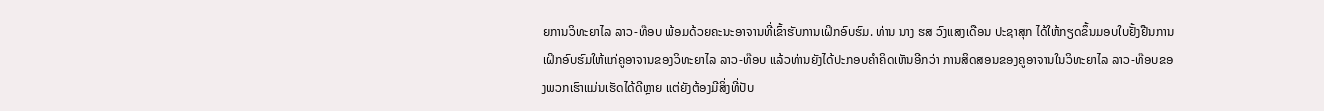ຍການວິທະຍາໄລ ລາວ-ທ໊ອບ ພ້ອມດ້ວຍຄະນະອາຈານທີ່ເຂົ້າຮັບການເຝິກອົບຮົມ. ທ່ານ ນາງ ຮສ ວົງແສງເດືອນ ປະຊາສຸກ ໄດ້ໃຫ້ກຽດຂຶ້ນມອບໃບຢັ້ງຢືນການເຝິກອົບຮົມໃຫ້ແກ່ຄູອາຈານຂອງວິທະຍາໄລ ລາວ-ທ໊ອບ ແລ້ວທ່ານຍັງໄດ້ປະກອບຄຳຄິດເຫັນອີກວ່າ ການສິດສອນຂອງຄູອາຈານໃນວິທະຍາໄລ ລາວ-ທ໊ອບຂອງພວກເຮົາແມ່ນເຮັດໄດ້ດີຫຼາຍ ແຕ່ຍັງຕ້ອງມີສິ່ງທີ່ປັບ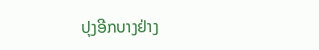ປຸງອີກບາງຢ່າງ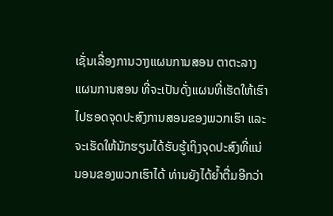ເຊັ່ນເລື່ອງການວາງແຜນການສອນ ຕາຕະລາງແຜນການສອນ ທີ່ຈະເປັນດັ່ງແຜນທີ່ເຮັດໃຫ້ເຮົາໄປຮອດຈຸດປະສົງການສອນຂອງພວກເຮົາ ແລະ ຈະເຮັດໃຫ້ນັກຮຽນໄດ້ຮັບຮູ້ເຖິງຈຸດປະສົງທີ່ແນ່ນອນຂອງພວກເຮົາໄດ້ ທ່ານຍັງໄດ້ຍໍ້າຕື່ມອີກວ່າ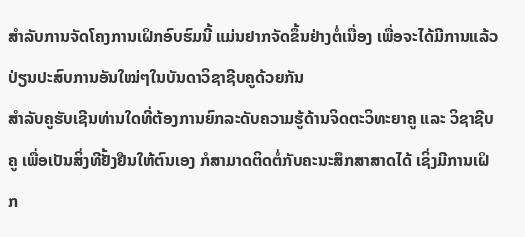ສຳລັບການຈັດໂຄງການເຝິກອົບຮົມນີ້ ແມ່ນຢາກຈັດຂຶ້ນຢ່າງຕໍ່ເນື່ອງ ເພື່ອຈະໄດ້ມີການແລ້ວປ່ຽນປະສົບການອັນໃໝ່ໆໃນບັນດາວິຊາຊີບຄູດ້ວຍກັນ
ສຳລັບຄູຮັບເຊີນທ່ານໃດທີ່ຕ້ອງການຍົກລະດັບຄວາມຮູ້ດ້ານຈິດຕະວິທະຍາຄູ ແລະ ວິຊາຊີບຄູ ເພື່ອເປັນສິ່ງທີຢັ້ງຢືນໃຫ້ຕົນເອງ ກໍສາມາດຕິດຕໍ່ກັບຄະນະສຶກສາສາດໄດ້ ເຊິ່ງມີການເຝິກ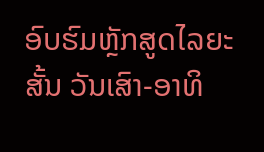ອົບຮົມຫຼັກສູດໄລຍະສັ້ນ ວັນເສົາ-ອາທິ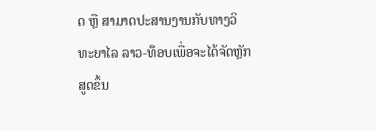ດ ຫຼື ສາມາດປະສານງານກັບທາງວິທະຍາໄລ ລາວ-ທ໊ອບເພື່ອຈະໄດ້ຈັດຫຼັກສູດຂຶ້ນ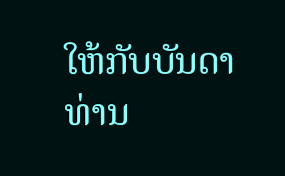ໃຫ້ກັບບັນດາທ່ານ